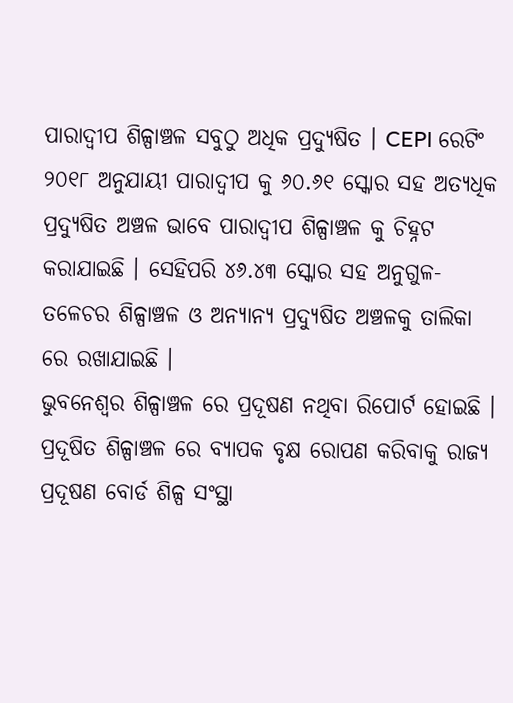ପାରାଦ୍ୱୀପ ଶିଳ୍ପାଞ୍ଚଳ ସବୁଠୁ ଅଧିକ ପ୍ରଦ୍ୟୁଷିତ । CEPI ରେଟିଂ ୨୦୧୮ ଅନୁଯାୟୀ ପାରାଦ୍ୱୀପ କୁ ୬୦.୬୧ ସ୍କୋର ସହ ଅତ୍ୟଧିକ ପ୍ରଦ୍ୟୁଷିତ ଅଞ୍ଚଳ ଭାବେ ପାରାଦ୍ୱୀପ ଶିଳ୍ପାଞ୍ଚଳ କୁ ଚିହ୍ନଟ କରାଯାଇଛି । ସେହିପରି ୪୬.୪୩ ସ୍କୋର ସହ ଅନୁଗୁଳ-ତଳେଚର ଶିଳ୍ପାଞ୍ଚଳ ଓ ଅନ୍ୟାନ୍ୟ ପ୍ରଦ୍ୟୁଷିତ ଅଞ୍ଚଳକୁ ତାଲିକା ରେ ରଖାଯାଇଛି ।
ଭୁବନେଶ୍ୱର ଶିଳ୍ପାଞ୍ଚଳ ରେ ପ୍ରଦୂଷଣ ନଥିବା ରିପୋର୍ଟ ହୋଇଛି । ପ୍ରଦୂଷିତ ଶିଳ୍ପାଞ୍ଚଳ ରେ ବ୍ୟାପକ ବୃକ୍ଷ ରୋପଣ କରିବାକୁ ରାଜ୍ୟ ପ୍ରଦୂଷଣ ବୋର୍ଡ ଶିଳ୍ପ ସଂସ୍ଥା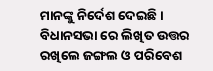ମାନଙ୍କୁ ନିର୍ଦେଶ ଦେଇଛି । ବିଧାନସଭା ରେ ଲିଖିତ ଉତ୍ତର ରଖିଲେ ଜଙ୍ଗଲ ଓ ପରିବେଶ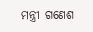ମନ୍ତ୍ରୀ ଗଣେଶ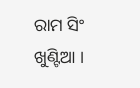ରାମ ସିଂ ଖୁଣ୍ଟିଆ ।